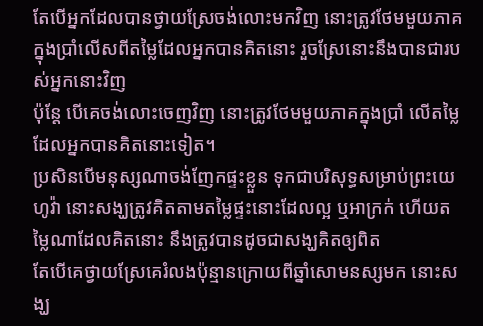តែបើអ្នកដែលបានថ្វាយស្រែចង់លោះមកវិញ នោះត្រូវថែមមួយភាគក្នុងប្រាំលើសពីតម្លៃដែលអ្នកបានគិតនោះ រួចស្រែនោះនឹងបានជារបស់អ្នកនោះវិញ
ប៉ុន្តែ បើគេចង់លោះចេញវិញ នោះត្រូវថែមមួយភាគក្នុងប្រាំ លើតម្លៃដែលអ្នកបានគិតនោះទៀត។
ប្រសិនបើមនុស្សណាចង់ញែកផ្ទះខ្លួន ទុកជាបរិសុទ្ធសម្រាប់ព្រះយេហូវ៉ា នោះសង្ឃត្រូវគិតតាមតម្លៃផ្ទះនោះដែលល្អ ឬអាក្រក់ ហើយតម្លៃណាដែលគិតនោះ នឹងត្រូវបានដូចជាសង្ឃគិតឲ្យពិត
តែបើគេថ្វាយស្រែគេរំលងប៉ុន្មានក្រោយពីឆ្នាំសោមនស្សមក នោះសង្ឃ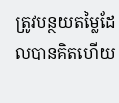ត្រូវបន្ថយតម្លៃដែលបានគិតហើយ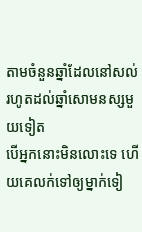តាមចំនួនឆ្នាំដែលនៅសល់រហូតដល់ឆ្នាំសោមនស្សមួយទៀត
បើអ្នកនោះមិនលោះទេ ហើយគេលក់ទៅឲ្យម្នាក់ទៀ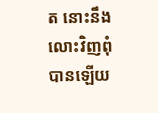ត នោះនឹងលោះវិញពុំបានឡើយ